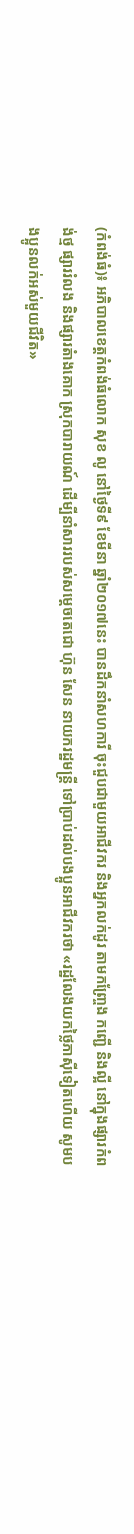(កំពង់ធំ)៖ អភិបាលខេត្តកំពង់ធំលោក សុខ លូ នៅថ្ងៃទី៩ ខែមីនា ឆ្នាំ២០១៧នេះ បានដឹកនាំសហការី ចុះជួបជាមួយអាជីវករ និងអ្នកលក់ដូរ តាមកញ្ច្រែង កញ្ជើ និងល្អី នៅក្នុងផ្សារកំពង់ថ្ម ផ្សាររំលង និងផ្សារតំាងគោក ស្រុកបារាយណ៍ ដើម្បីនាំសាររបស់សម្តេចតេជោ ហ៊ុន សែន នាយករដ្ឋមន្រ្តី ទៅប្រាប់ដល់បងប្អូនអាជីវករថា «រដ្ឋលែងយកថ្លៃភាស៊ីទៀតហើយ សូមបងប្អូនលក់អស់មួយជីវិត»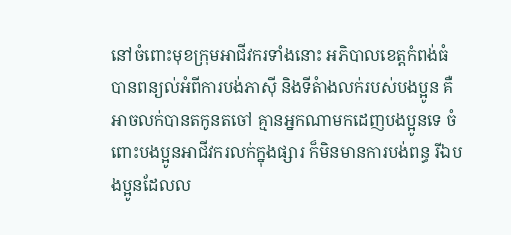នៅចំពោះមុខក្រុមអាជីវករទាំងនោះ អភិបាលខេត្តកំពង់ធំ បានពន្យល់អំពីការបង់ភាស៊ី និងទីតំាងលក់របស់បងប្អូន គឺអាចលក់បានតកូនតចៅ គ្មានអ្នកណាមកដេញបងប្អូនទេ ចំពោះបងប្អូនអាជីវករលក់ក្នុងផ្សារ ក៏មិនមានការបង់ពន្ធ រីឯបងប្អូនដែលល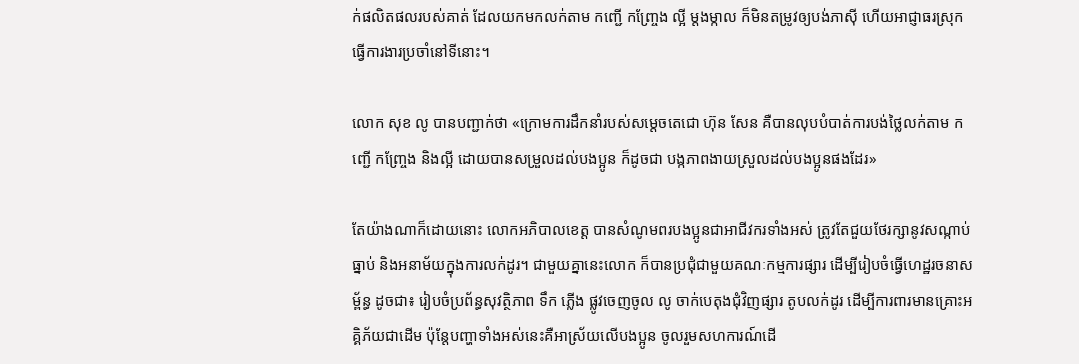ក់ផលិតផលរបស់គាត់ ដែលយកមកលក់តាម កញ្ជើ កញ្ច្រែង ល្អី ម្តងម្កាល ក៏មិនតម្រូវឲ្យបង់ភាស៊ី ហើយអាជ្ញាធរស្រុក ធ្វើការងារប្រចាំនៅទីនោះ។

លោក សុខ លូ បានបញ្ជាក់ថា «ក្រោមការដឹកនាំរបស់សម្តេចតេជោ ហ៊ុន សែន គឺបានលុបបំបាត់ការបង់ថ្លៃលក់តាម កញ្ជើ កញ្ច្រែង និងល្អី ដោយបានសម្រួលដល់បងប្អូន ក៏ដូចជា បង្កភាពងាយស្រួលដល់បងប្អូនផងដែរ»

តែយ៉ាងណាក៏ដោយនោះ លោកអភិបាលខេត្ត បានសំណូមពរបងប្អូនជាអាជីវករទាំងអស់ ត្រូវតែជួយថែរក្សានូវសណ្កាប់ធ្នាប់ និងអនាម័យក្នុងការលក់ដូរ។ ជាមួយគ្នានេះលោក ក៏បានប្រជុំជាមួយគណៈកម្មការផ្សារ ដើម្បីរៀបចំធ្វើហេដ្ឋរចនាសម្ព័ន្ធ ដូចជា៖ រៀបចំប្រព័ន្ធសុវត្ថិភាព ទឹក ភ្លើង ផ្លូវចេញចូល លូ ចាក់បេតុងជុំវិញផ្សារ តូបលក់ដូរ ដើម្បីការពារមានគ្រោះអគ្គិភ័យជាដើម ប៉ុន្តែបញ្ហាទាំងអស់នេះគឺអាស្រ័យលើបងប្អូន ចូលរួមសហការណ៍ដើ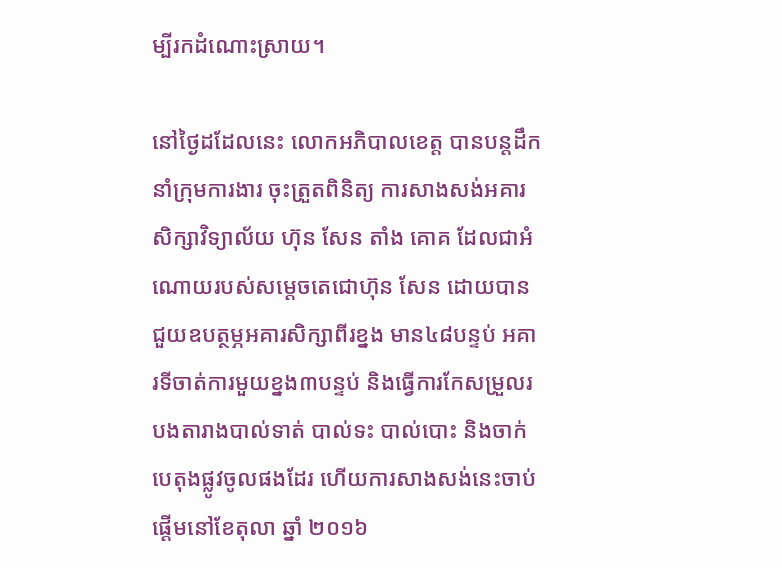ម្បីរកដំណោះស្រាយ។

នៅថ្ងៃដដែលនេះ លោកអភិបាលខេត្ត បានបន្តដឹកនាំក្រុមការងារ ចុះត្រួតពិនិត្យ ការសាងសង់អគារសិក្សាវិទ្យាល័យ ហ៊ុន សែន តាំង គោគ ដែលជាអំណោយរបស់សម្តេចតេជោហ៊ុន សែន ដោយបានជួយឧបត្ថម្ភអគារសិក្សាពីរខ្នង មាន៤៨បន្ទប់ អគារទីចាត់ការមួយខ្នង៣បន្ទប់ និងធ្វើការកែសម្រួលរបងតារាងបាល់ទាត់ បាល់ទះ បាល់បោះ និងចាក់បេតុងផ្លូវចូលផងដែរ ហើយការសាងសង់នេះចាប់ផ្តើមនៅខែតុលា ឆ្នាំ ២០១៦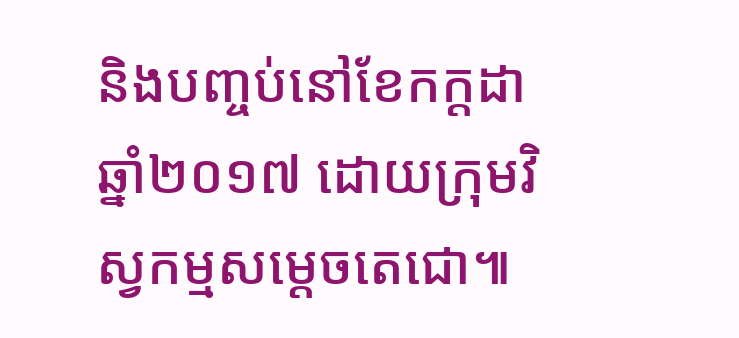និងបញ្ចប់នៅខែកក្តដា ឆ្នាំ២០១៧ ដោយក្រុមវិស្វកម្មសម្តេចតេជោ៕